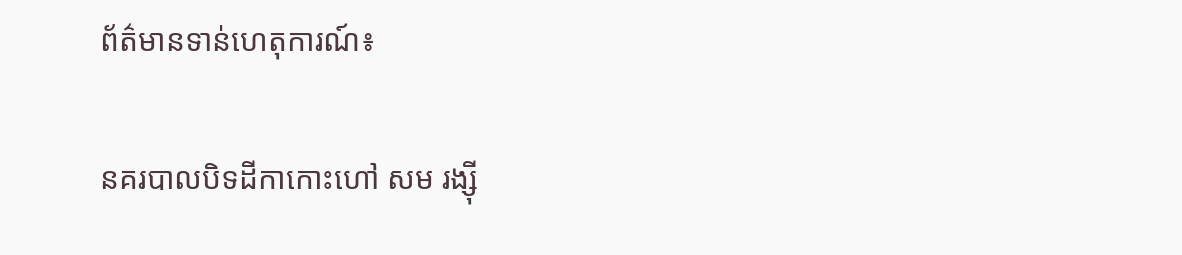ព័ត៌មានទាន់ហេតុការណ៍៖

នគរបាលបិទដីកាកោះហៅ សម រង្ស៊ី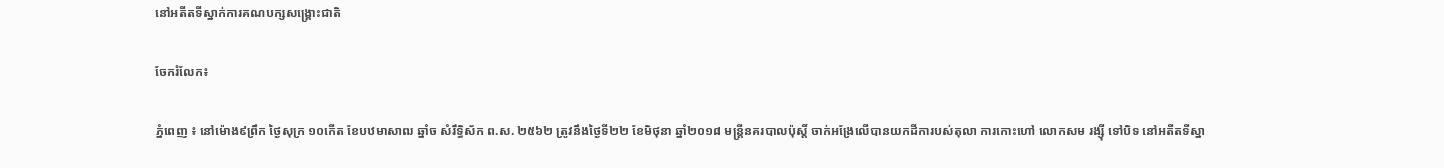នៅអតីតទីស្នាក់ការគណបក្សសង្គ្រោះជាតិ

ចែករំលែក៖

ភ្នំពេញ ៖ នៅម៉ោង៩ព្រឹក ថ្ងៃសុក្រ ១០កើត ខែបឋមាសាឍ ឆ្នាំច សំរឹទ្ធិស័ក ព.ស. ២៥៦២ ត្រូវនឹងថ្ងៃទី២២ ខែមិថុនា ឆ្នាំ២០១៨ មន្ដ្រីនគរបាលប៉ុស្តិ៍ ចាក់អង្រែលើបានយកដីការបស់តុលា ការកោះហៅ លោកសម រង្ស៊ី ទៅបិទ នៅអតីតទីស្នា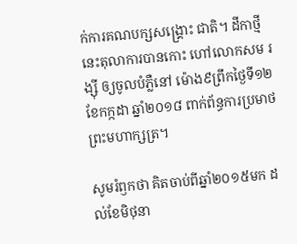ក់ការគណបក្សសង្គ្រោះ ជាតិ។ ដីកាថ្មីនេះតុលាការបានកោះ ហៅលោកសម រង្ស៊ី ឲ្យចូលបំភ្លឺនៅ ម៉ោង៩ព្រឹកថ្ងៃទី១២ ខែកក្កដា ឆ្នាំ២០១៨ ពាក់ព័ន្ធការប្រមាថព្រះមហាក្សត្រ។

សូមរំឭកថា គិតចាប់ពីឆ្នាំ២០១៥មក ដល់ខែមិថុនា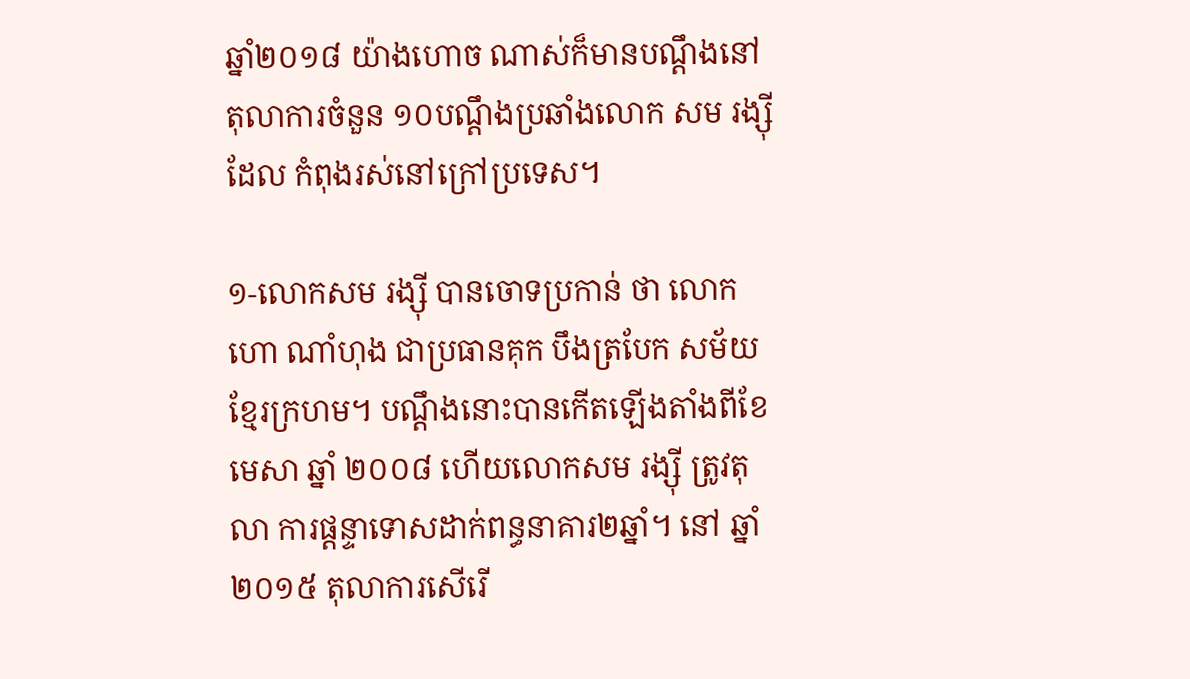ឆ្នាំ២០១៨ យ៉ាងហោច ណាស់ក៏មានបណ្តឹងនៅតុលាការចំនួន ១០បណ្តឹងប្រឆាំងលោក សម រង្ស៊ី ដែល កំពុងរស់នៅក្រៅប្រទេស។

១-លោកសម រង្ស៊ី បានចោទប្រកាន់ ថា លោក ហោ ណាំហុង ជាប្រធានគុក បឹងត្របែក សម័យខ្មែរក្រហម។ បណ្តឹងនោះបានកើតឡើងតាំងពីខែមេសា ឆ្នាំ ២០០៨ ហើយលោកសម រង្ស៊ី ត្រូវតុលា ការផ្តន្ទាទោសដាក់ពន្ធនាគារ២ឆ្នាំ។ នៅ ឆ្នាំ២០១៥ តុលាការសើរើ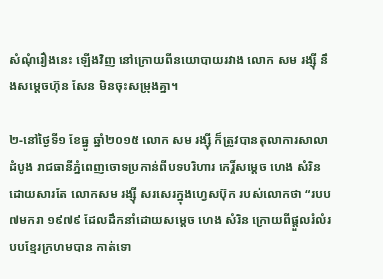សំណុំរឿងនេះ ឡើងវិញ នៅក្រោយពីនយោបាយរវាង លោក សម រង្ស៊ី នឹងសម្តេចហ៊ុន សែន មិនចុះសម្រុងគ្នា។

២-នៅថ្ងៃទី១ ខែធ្នូ ឆ្នាំ២០១៥ លោក សម រង្ស៊ី ក៏ត្រូវបានតុលាការសាលាដំបូង រាជធានីភ្នំពេញចោទប្រកាន់ពីបទបរិហារ កេរ្តិ៍សម្តេច ហេង សំរិន ដោយសារតែ លោកសម រង្ស៊ី សរសេរក្នុងហ្វេសប៊ុក របស់លោកថា “របប៧មករា ១៩៧៩ ដែលដឹកនាំដោយសម្តេច ហេង សំរិន ក្រោយពីផ្តួលរំលំរបបខ្មែរក្រហមបាន កាត់ទោ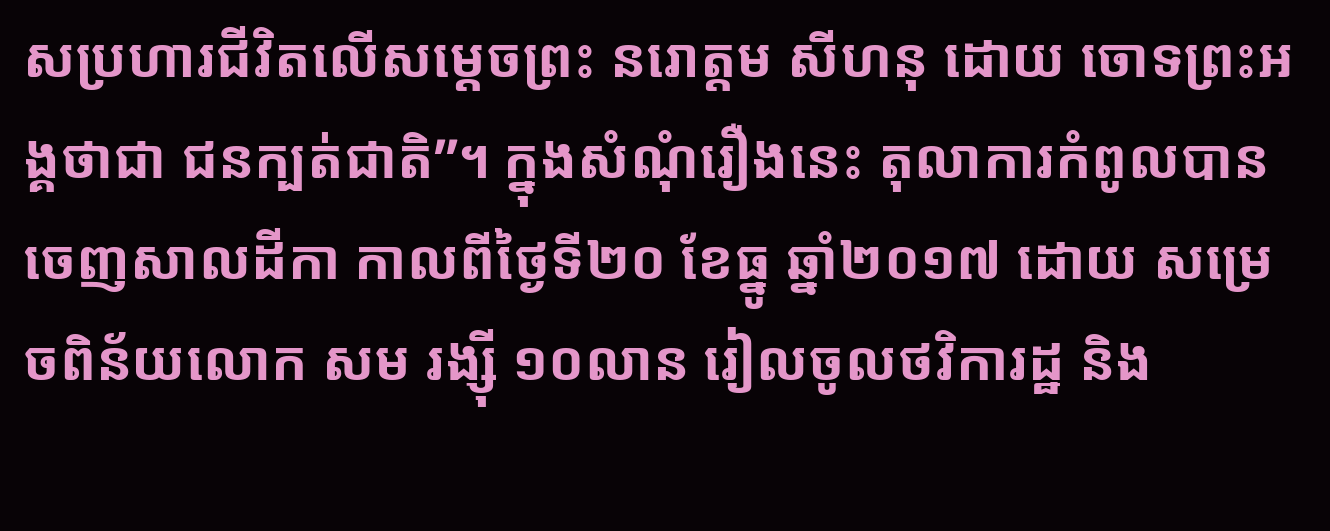សប្រហារជីវិតលើសម្តេចព្រះ នរោត្តម សីហនុ ដោយ ចោទព្រះអង្គថាជា ជនក្បត់ជាតិ”។ ក្នុងសំណុំរឿងនេះ តុលាការកំពូលបានចេញសាលដីកា កាលពីថ្ងៃទី២០ ខែធ្នូ ឆ្នាំ២០១៧ ដោយ សម្រេចពិន័យលោក សម រង្ស៊ី ១០លាន រៀលចូលថវិការដ្ឋ និង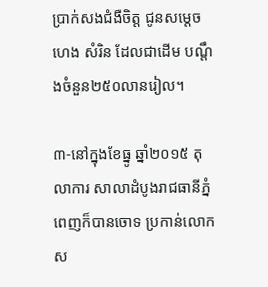ប្រាក់សងជំងឺចិត្ត ជូនសម្តេច ហេង សំរិន ដែលជាដើម បណ្តឹងចំនួន២៥០លានរៀល។

៣-នៅក្នុងខែធ្នូ ឆ្នាំ២០១៥ តុលាការ សាលាដំបូងរាជធានីភ្នំពេញក៏បានចោទ ប្រកាន់លោកស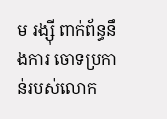ម រង្ស៊ី ពាក់ព័ន្ធនឹងការ ចោទប្រកាន់របស់លោក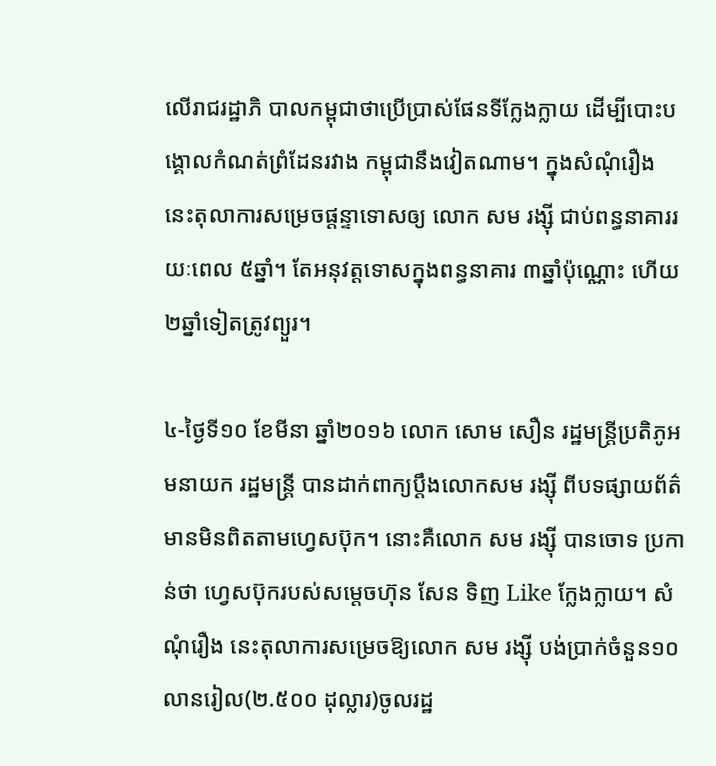លើរាជរដ្ឋាភិ បាលកម្ពុជាថាប្រើប្រាស់ផែនទីក្លែងក្លាយ ដើម្បីបោះបង្គោលកំណត់ព្រំដែនរវាង កម្ពុជានឹងវៀតណាម។ ក្នុងសំណុំរឿង នេះតុលាការសម្រេចផ្តន្ទាទោសឲ្យ លោក សម រង្ស៊ី ជាប់ពន្ធនាគាររយៈពេល ៥ឆ្នាំ។ តែអនុវត្តទោសក្នុងពន្ធនាគារ ៣ឆ្នាំប៉ុណ្ណោះ ហើយ ២ឆ្នាំទៀតត្រូវព្យួរ។

៤-ថ្ងៃទី១០ ខែមីនា ឆ្នាំ២០១៦ លោក សោម សឿន រដ្ឋមន្ត្រីប្រតិភូអមនាយក រដ្ឋមន្ត្រី បានដាក់ពាក្យប្តឹងលោកសម រង្ស៊ី ពីបទផ្សាយព័ត៌មានមិនពិតតាមហ្វេសប៊ុក។ នោះគឺលោក សម រង្ស៊ី បានចោទ ប្រកាន់ថា ហ្វេសប៊ុករបស់សម្តេចហ៊ុន សែន ទិញ Like ក្លែងក្លាយ។ សំណុំរឿង នេះតុលាការសម្រេចឱ្យលោក សម រង្ស៊ី បង់ប្រាក់ចំនួន១០លានរៀល(២.៥០០ ដុល្លារ)ចូលរដ្ឋ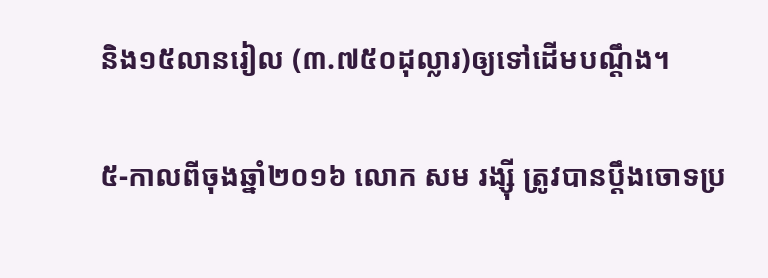និង១៥លានរៀល (៣.៧៥០ដុល្លារ)ឲ្យទៅដើមបណ្តឹង។

៥-កាលពីចុងឆ្នាំ២០១៦ លោក សម រង្ស៊ី ត្រូវបានប្តឹងចោទប្រ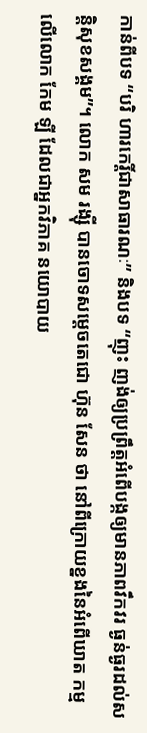កាន់ពីបទ “បរិ ហារកេរ្តិ៍ជាសាធារណៈ” និងបទ “ញុះ ញង់ឲ្យប្រព្រឹត្តអំពើបង្កឲ្យមានភាពវឹកវរ ធ្ងន់ធ្ងរដល់សន្តិសុខសង្គម”។ លោក សម រង្ស៊ី បានចោទសម្តេចតេជោ ហ៊ុន សែន ថា នៅពីក្រោយខ្នងនៃអំពើឃាត កម្មលើលោក កែម ឡី ដែលជាអ្នកវិភាគ នយោបាយ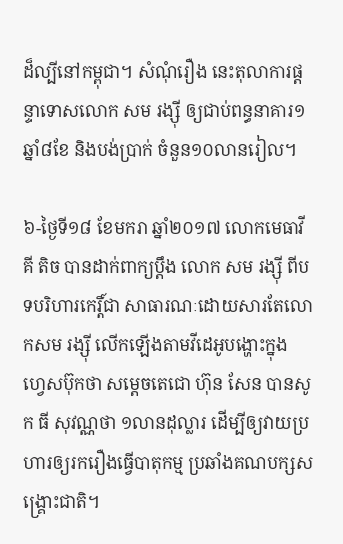ដ៏ល្បីនៅកម្ពុជា។ សំណុំរឿង នេះតុលាការផ្តន្ទាទោសលោក សម រង្ស៊ី ឲ្យជាប់ពន្ធនាគារ១ឆ្នាំ៨ខែ និងបង់ប្រាក់ ចំនួន១០លានរៀល។

៦-ថ្ងៃទី១៨ ខែមករា ឆ្នាំ២០១៧ លោកមេធាវី គី តិច បានដាក់ពាក្យប្តឹង លោក សម រង្ស៊ី ពីបទបរិហារកេរ្តិ៍ជា សាធារណៈដោយសារតែលោកសម រង្ស៊ី លើកឡើងតាមវីដេអូបង្ហោះក្នុង ហ្វេសប៊ុកថា សម្តេចតេជោ ហ៊ុន សែន បានសូក ធី សុវណ្ណថា ១លានដុល្លារ ដើម្បីឲ្យវាយប្រហារឲ្យរករឿងធ្វើបាតុកម្ម ប្រឆាំងគណបក្សសង្គ្រោះជាតិ។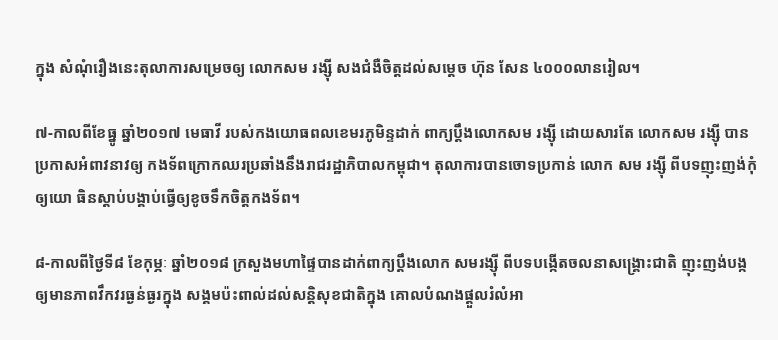ក្នុង សំណុំរឿងនេះតុលាការសម្រេចឲ្យ លោកសម រង្ស៊ី សងជំងឺចិត្តដល់សម្តេច ហ៊ុន សែន ៤០០០លានរៀល។

៧-កាលពីខែធ្នូ ឆ្នាំ២០១៧ មេធាវី របស់កងយោធពលខេមរភូមិន្ទដាក់ ពាក្យប្តឹងលោកសម រង្ស៊ី ដោយសារតែ លោកសម រង្ស៊ី បានប្រកាសអំពាវនាវឲ្យ កងទ័ពក្រោកឈរប្រឆាំងនឹងរាជរដ្ឋាភិបាលកម្ពុជា។ តុលាការបានចោទប្រកាន់ លោក សម រង្ស៊ី ពីបទញុះញង់កុំឲ្យយោ ធិនស្តាប់បង្គាប់ធ្វើឲ្យខូចទឹកចិត្តកងទ័ព។

៨-កាលពីថ្ងៃទី៨ ខែកុម្ភៈ ឆ្នាំ២០១៨ ក្រសួងមហាផៃ្ទបានដាក់ពាក្យប្តឹងលោក សមរង្ស៊ី ពីបទបង្កើតចលនាសង្គ្រោះជាតិ ញុះញង់បង្កឲ្យមានភាពវឹកវរធ្ងន់ធ្ងរក្នុង សង្គមប៉ះពាល់ដល់សន្តិសុខជាតិក្នុង គោលបំណងផ្តួលរំលំអា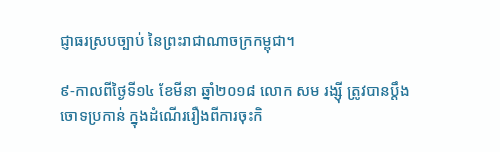ជ្ញាធរស្របច្បាប់ នៃព្រះរាជាណាចក្រកម្ពុជា។

៩-កាលពីថ្ងៃទី១៤ ខែមីនា ឆ្នាំ២០១៨ លោក សម រង្ស៊ី ត្រូវបានប្តឹងចោទប្រកាន់ ក្នុងដំណើររឿងពីការចុះកិ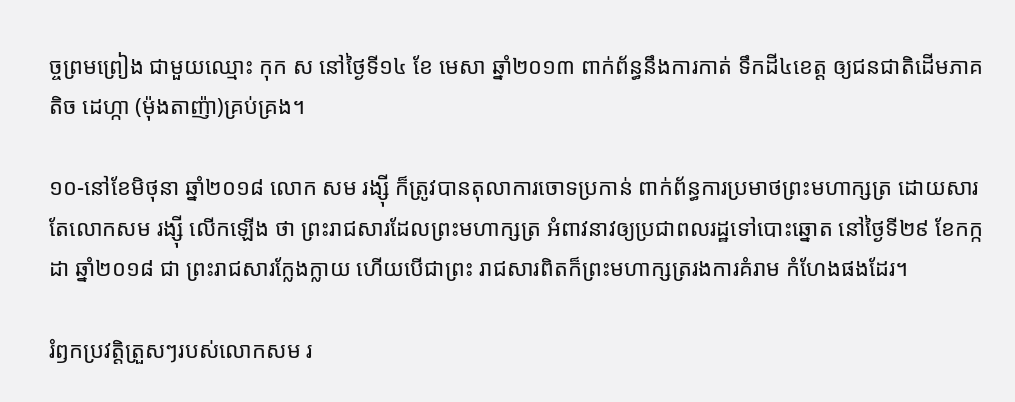ច្ចព្រមព្រៀង ជាមួយឈ្មោះ កុក ស នៅថ្ងៃទី១៤ ខែ មេសា ឆ្នាំ២០១៣ ពាក់ព័ន្ធនឹងការកាត់ ទឹកដី៤ខេត្ត ឲ្យជនជាតិដើមភាគតិច ដេហ្កា (ម៉ុងតាញ៉ា)គ្រប់គ្រង។

១០-នៅខែមិថុនា ឆ្នាំ២០១៨ លោក សម រង្ស៊ី ក៏ត្រូវបានតុលាការចោទប្រកាន់ ពាក់ព័ន្ធការប្រមាថព្រះមហាក្សត្រ ដោយសារតែលោកសម រង្ស៊ី លើកឡើង ថា ព្រះរាជសារដែលព្រះមហាក្សត្រ អំពាវនាវឲ្យប្រជាពលរដ្ឋទៅបោះឆ្នោត នៅថ្ងៃទី២៩ ខែកក្កដា ឆ្នាំ២០១៨ ជា ព្រះរាជសារក្លែងក្លាយ ហើយបើជាព្រះ រាជសារពិតក៏ព្រះមហាក្សត្ររងការគំរាម កំហែងផងដែរ។

រំឭកប្រវត្តិត្រួសៗរបស់លោកសម រ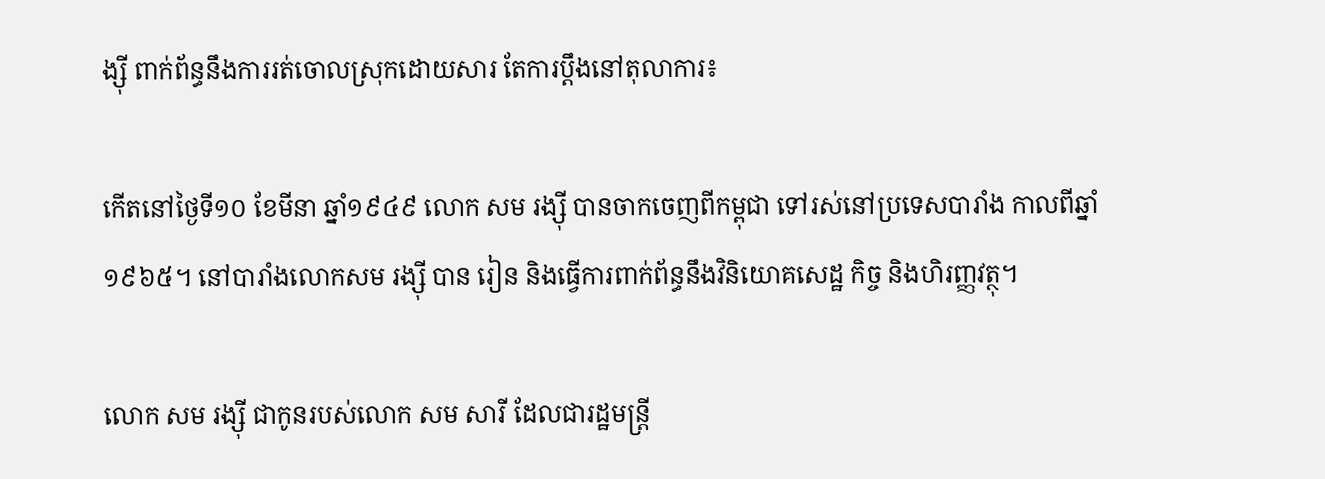ង្ស៊ី ពាក់ព័ន្ធនឹងការរត់ចោលស្រុកដោយសារ តែការប្តឹងនៅតុលាការ៖

កើតនៅថ្ងៃទី១០ ខែមីនា ឆ្នាំ១៩៤៩ លោក សម រង្ស៊ី បានចាកចេញពីកម្ពុជា ទៅរស់នៅប្រទេសបារាំង កាលពីឆ្នាំ ១៩៦៥។ នៅបារាំងលោកសម រង្ស៊ី បាន រៀន និងធ្វើការពាក់ព័ន្ធនឹងវិនិយោគសេដ្ឋ កិច្ច និងហិរញ្ញវត្ថុ។

លោក សម រង្ស៊ី ជាកូនរបស់លោក សម សារី ដែលជារដ្ឋមន្ត្រី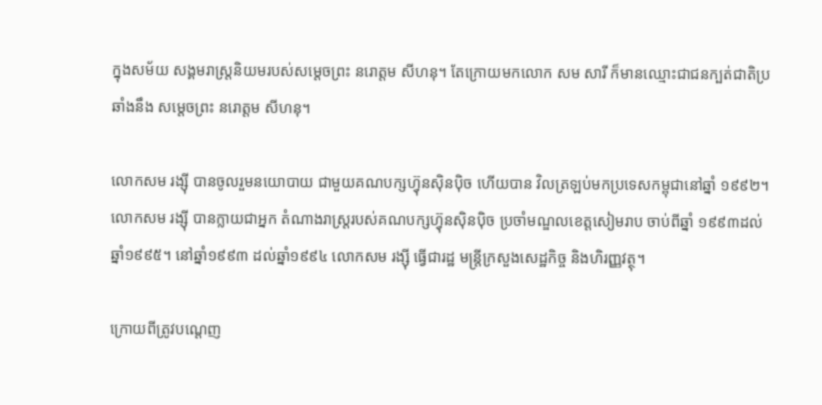ក្នុងសម័យ សង្គមរាស្ត្រនិយមរបស់សម្តេចព្រះ នរោត្តម សីហនុ។ តែក្រោយមកលោក សម សារី ក៏មានឈ្មោះជាជនក្បត់ជាតិប្រឆាំងនឹង សម្តេចព្រះ នរោត្តម សីហនុ។

លោកសម រង្ស៊ី បានចូលរួមនយោបាយ ជាមួយគណបក្សហ្វ៊ុនស៊ិនប៉ិច ហើយបាន វិលត្រឡប់មកប្រទេសកម្ពុជានៅឆ្នាំ ១៩៩២។ លោកសម រង្ស៊ី បានក្លាយជាអ្នក តំណាងរាស្ត្ររបស់គណបក្សហ្វ៊ុនស៊ិនប៉ិច ប្រចាំមណ្ឌលខេត្តសៀមរាប ចាប់ពីឆ្នាំ ១៩៩៣ដល់ឆ្នាំ១៩៩៥។ នៅឆ្នាំ១៩៩៣ ដល់ឆ្នាំ១៩៩៤ លោកសម រង្ស៊ី ធ្វើជារដ្ឋ មន្ត្រីក្រសួងសេដ្ឋកិច្ច និងហិរញ្ញវត្ថុ។

ក្រោយពីត្រូវបណ្តេញ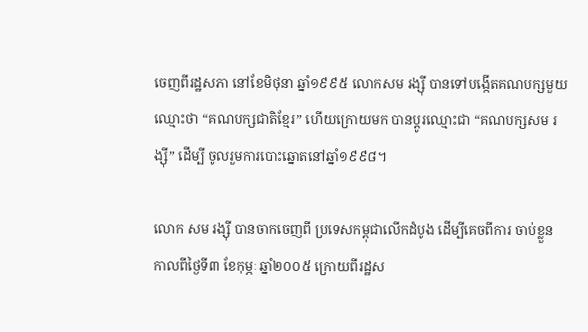ចេញពីរដ្ឋសភា នៅខែមិថុនា ឆ្នាំ១៩៩៥ លោកសម រង្ស៊ី បានទៅបង្កើតគណបក្សមួយឈ្មោះថា “គណបក្សជាតិខ្មែរ” ហើយក្រោយមក បានប្តូរឈ្មោះជា “គណបក្សសម រង្ស៊ី” ដើម្បី ចូលរួមការបោះឆ្នោតនៅឆ្នាំ១៩៩៨។

លោក សម រង្ស៊ី បានចាកចេញពី ប្រទេសកម្ពុជាលើកដំបូង ដើម្បីគេចពីការ ចាប់ខ្លួន កាលពីថ្ងៃទី៣ ខែកុម្ភៈ ឆ្នាំ២០០៥ ក្រោយពីរដ្ឋស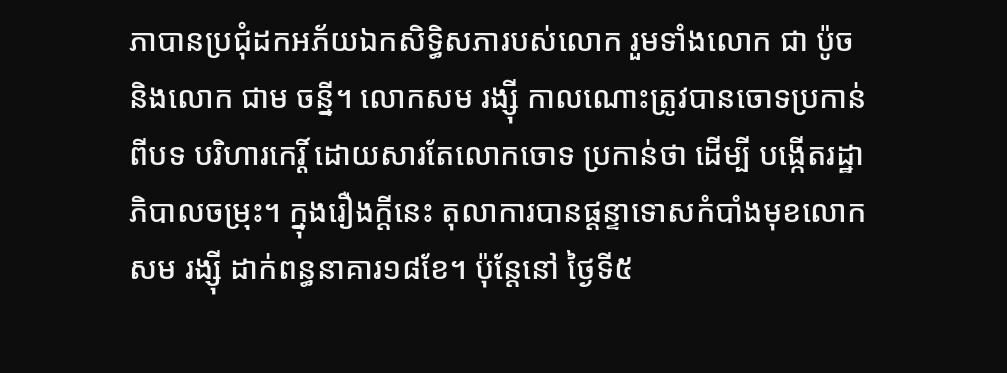ភាបានប្រជុំដកអភ័យឯកសិទ្ធិសភារបស់លោក រួមទាំងលោក ជា ប៉ូច និងលោក ជាម ចន្នី។ លោកសម រង្ស៊ី កាលណោះត្រូវបានចោទប្រកាន់ពីបទ បរិហារកេរ្តិ៍ ដោយសារតែលោកចោទ ប្រកាន់ថា ដើម្បី បង្កើតរដ្ឋាភិបាលចម្រុះ។ ក្នុងរឿងក្តីនេះ តុលាការបានផ្តន្ទាទោសកំបាំងមុខលោកសម រង្ស៊ី ដាក់ពន្ធនាគារ១៨ខែ។ ប៉ុន្តែនៅ ថ្ងៃទី៥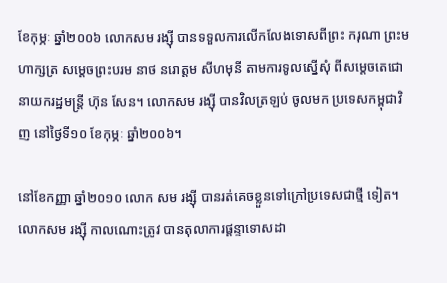ខែកុម្ភៈ ឆ្នាំ២០០៦ លោកសម រង្ស៊ី បានទទួលការលើកលែងទោសពីព្រះ ករុណា ព្រះមហាក្សត្រ សម្តេចព្រះបរម នាថ នរោត្តម សីហមុនី តាមការទូលស្នើសុំ ពីសម្តេចតេជោនាយករដ្ឋមន្ត្រី ហ៊ុន សែន។ លោកសម រង្ស៊ី បានវិលត្រឡប់ ចូលមក ប្រទេសកម្ពុជាវិញ នៅថ្ងៃទី១០ ខែកុម្ភៈ ឆ្នាំ២០០៦។

នៅខែកញ្ញា ឆ្នាំ២០១០ លោក សម រង្ស៊ី បានរត់គេចខ្លួនទៅក្រៅប្រទេសជាថ្មី ទៀត។ លោកសម រង្ស៊ី កាលណោះត្រូវ បានតុលាការផ្តន្ទាទោសដា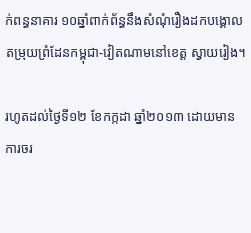ក់ពន្ធនាគារ ១០ឆ្នាំពាក់ព័ន្ធនឹងសំណុំរឿងដកបង្គោល តម្រុយព្រំដែនកម្ពុជា-វៀតណាមនៅខេត្ត ស្វាយរៀង។

រហូតដល់ថ្ងៃទី១២ ខែកក្កដា ឆ្នាំ២០១៣ ដោយមានការចរ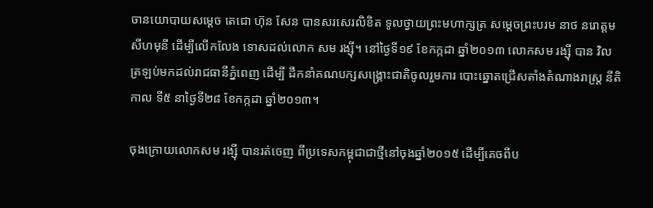ចានយោបាយសម្តេច តេជោ ហ៊ុន សែន បានសរសេរលិខិត ទូលថ្វាយព្រះមហាក្សត្រ សម្តេចព្រះបរម នាថ នរោត្តម សីហមុនី ដើម្បីលើកលែង ទោសដល់លោក សម រង្ស៊ី។ នៅថ្ងៃទី១៩ ខែកក្កដា ឆ្នាំ២០១៣ លោកសម រង្ស៊ី បាន វិលត្រឡប់មកដល់រាជធានីភ្នំពេញ ដើម្បី ដឹកនាំគណបក្សសង្គ្រោះជាតិចូលរួមការ បោះឆ្នោតជ្រើសតាំងតំណាងរាស្ត្រ នីតិកាល ទី៥ នាថ្ងៃទី២៨ ខែកក្កដា ឆ្នាំ២០១៣។

ចុងក្រោយលោកសម រង្ស៊ី បានរត់ចេញ ពីប្រទេសកម្ពុជាជាថ្មីនៅចុងឆ្នាំ២០១៥ ដើម្បីគេចពីប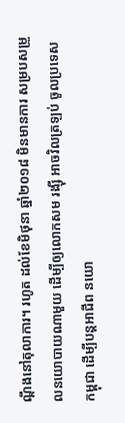ណ្តឹងនៅតុលាការ។ រហូត ដល់ខែមិថុនា ឆ្នាំ២០១៨ មិនមានការ សម្របសម្រួលនយោបាយណាមួយ ដើម្បីឲ្យលោកសម រង្ស៊ី អាចវិលត្រឡប់ ចូលប្រទេសកម្ពុជា ដើម្បីបន្តអាជីព នយោ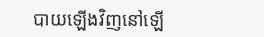បាយឡើងវិញនៅឡើ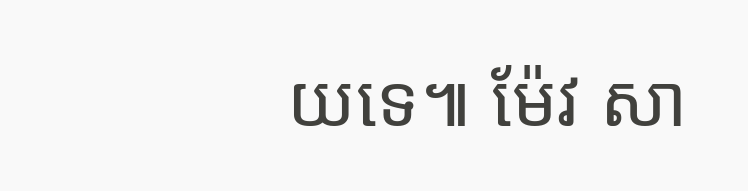យទេ៕ ម៉ែវ សា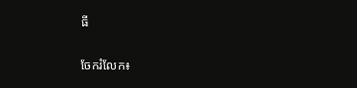ធី


ចែករំលែក៖